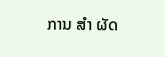ການ ສຳ ຜັດ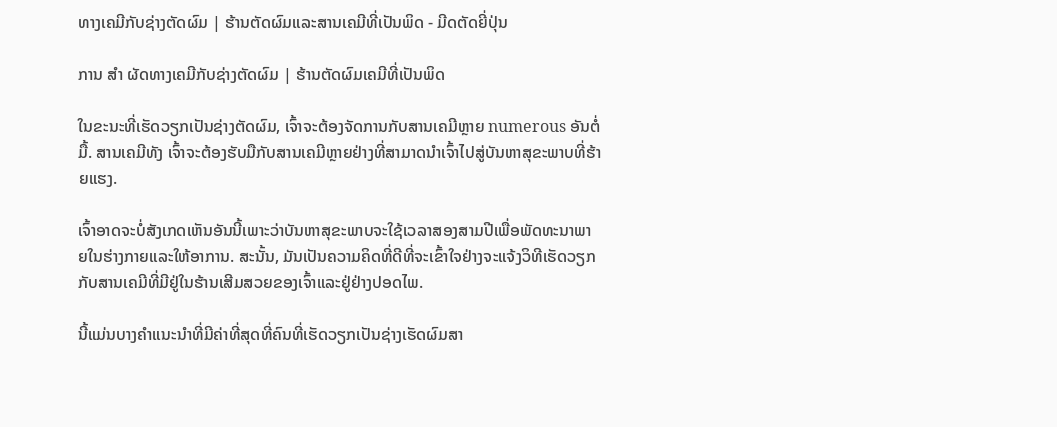ທາງເຄມີກັບຊ່າງຕັດຜົມ | ຮ້ານຕັດຜົມແລະສານເຄມີທີ່ເປັນພິດ - ມີດຕັດຍີ່ປຸ່ນ

ການ ສຳ ຜັດທາງເຄມີກັບຊ່າງຕັດຜົມ | ຮ້ານຕັດຜົມເຄມີທີ່ເປັນພິດ

ໃນຂະນະທີ່ເຮັດວຽກເປັນຊ່າງຕັດຜົມ, ເຈົ້າຈະຕ້ອງຈັດການກັບສານເຄມີຫຼາຍ numerous ອັນຕໍ່ມື້. ສານເຄມີທັງ ເຈົ້າຈະຕ້ອງຮັບມືກັບສານເຄມີຫຼາຍຢ່າງທີ່ສາມາດນໍາເຈົ້າໄປສູ່ບັນຫາສຸຂະພາບທີ່ຮ້າຍແຮງ.

ເຈົ້າອາດຈະບໍ່ສັງເກດເຫັນອັນນີ້ເພາະວ່າບັນຫາສຸຂະພາບຈະໃຊ້ເວລາສອງສາມປີເພື່ອພັດທະນາພາຍໃນຮ່າງກາຍແລະໃຫ້ອາການ. ສະນັ້ນ, ມັນເປັນຄວາມຄິດທີ່ດີທີ່ຈະເຂົ້າໃຈຢ່າງຈະແຈ້ງວິທີເຮັດວຽກກັບສານເຄມີທີ່ມີຢູ່ໃນຮ້ານເສີມສວຍຂອງເຈົ້າແລະຢູ່ຢ່າງປອດໄພ.

ນີ້ແມ່ນບາງຄໍາແນະນໍາທີ່ມີຄ່າທີ່ສຸດທີ່ຄົນທີ່ເຮັດວຽກເປັນຊ່າງເຮັດຜົມສາ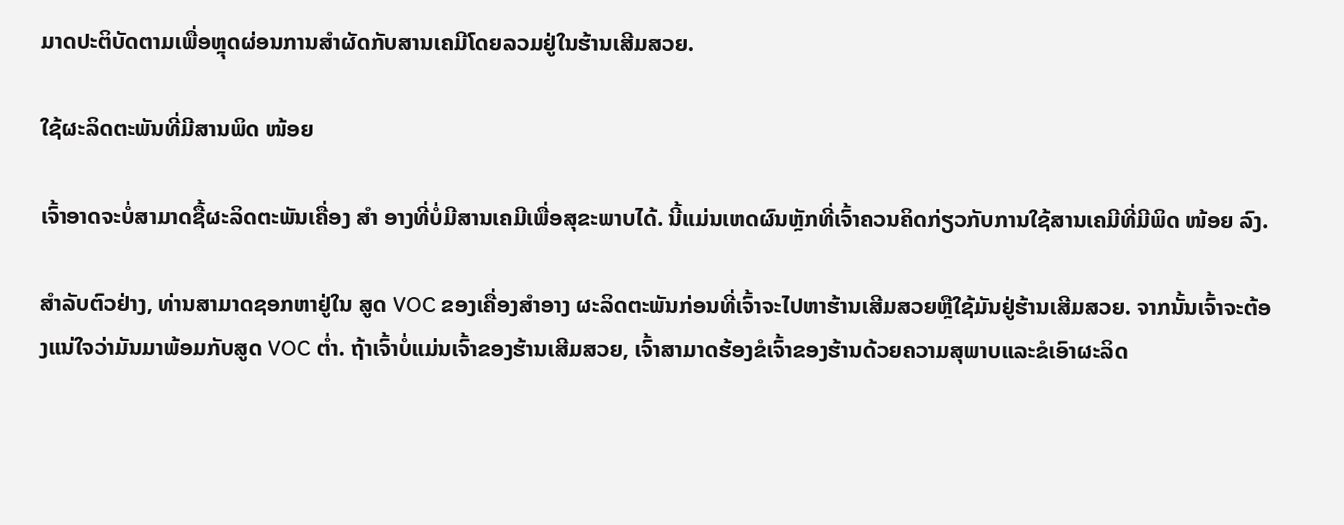ມາດປະຕິບັດຕາມເພື່ອຫຼຸດຜ່ອນການສໍາຜັດກັບສານເຄມີໂດຍລວມຢູ່ໃນຮ້ານເສີມສວຍ.

ໃຊ້ຜະລິດຕະພັນທີ່ມີສານພິດ ໜ້ອຍ

ເຈົ້າອາດຈະບໍ່ສາມາດຊື້ຜະລິດຕະພັນເຄື່ອງ ສຳ ອາງທີ່ບໍ່ມີສານເຄມີເພື່ອສຸຂະພາບໄດ້. ນີ້ແມ່ນເຫດຜົນຫຼັກທີ່ເຈົ້າຄວນຄິດກ່ຽວກັບການໃຊ້ສານເຄມີທີ່ມີພິດ ໜ້ອຍ ລົງ.

ສໍາລັບຕົວຢ່າງ, ທ່ານສາມາດຊອກຫາຢູ່ໃນ ສູດ VOC ຂອງເຄື່ອງສໍາອາງ ຜະລິດຕະພັນກ່ອນທີ່ເຈົ້າຈະໄປຫາຮ້ານເສີມສວຍຫຼືໃຊ້ມັນຢູ່ຮ້ານເສີມສວຍ. ຈາກນັ້ນເຈົ້າຈະຕ້ອງແນ່ໃຈວ່າມັນມາພ້ອມກັບສູດ VOC ຕໍ່າ. ຖ້າເຈົ້າບໍ່ແມ່ນເຈົ້າຂອງຮ້ານເສີມສວຍ, ເຈົ້າສາມາດຮ້ອງຂໍເຈົ້າຂອງຮ້ານດ້ວຍຄວາມສຸພາບແລະຂໍເອົາຜະລິດ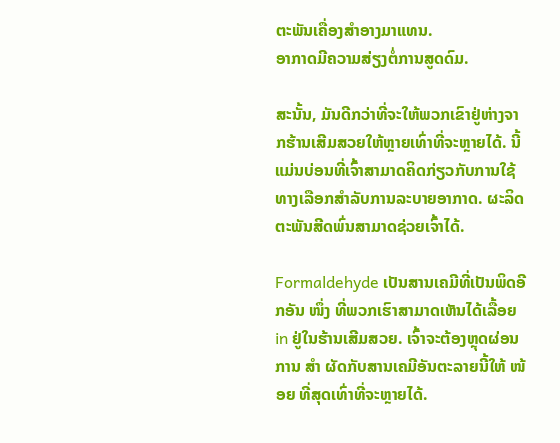ຕະພັນເຄື່ອງສໍາອາງມາແທນ.
ອາກາດມີຄວາມສ່ຽງຕໍ່ການສູດດົມ.

ສະນັ້ນ, ມັນດີກວ່າທີ່ຈະໃຫ້ພວກເຂົາຢູ່ຫ່າງຈາກຮ້ານເສີມສວຍໃຫ້ຫຼາຍເທົ່າທີ່ຈະຫຼາຍໄດ້. ນີ້ແມ່ນບ່ອນທີ່ເຈົ້າສາມາດຄິດກ່ຽວກັບການໃຊ້ທາງເລືອກສໍາລັບການລະບາຍອາກາດ. ຜະລິດຕະພັນສີດພົ່ນສາມາດຊ່ວຍເຈົ້າໄດ້.

Formaldehyde ເປັນສານເຄມີທີ່ເປັນພິດອີກອັນ ໜຶ່ງ ທີ່ພວກເຮົາສາມາດເຫັນໄດ້ເລື້ອຍ in ຢູ່ໃນຮ້ານເສີມສວຍ. ເຈົ້າຈະຕ້ອງຫຼຸດຜ່ອນການ ສຳ ຜັດກັບສານເຄມີອັນຕະລາຍນີ້ໃຫ້ ໜ້ອຍ ທີ່ສຸດເທົ່າທີ່ຈະຫຼາຍໄດ້.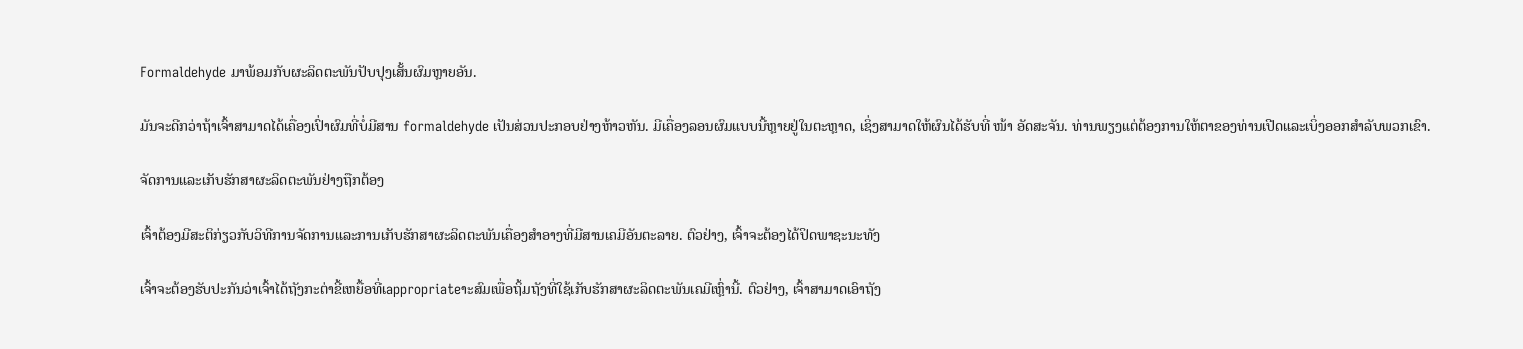Formaldehyde ມາພ້ອມກັບຜະລິດຕະພັນປັບປຸງເສັ້ນຜົມຫຼາຍອັນ.

ມັນຈະດີກວ່າຖ້າເຈົ້າສາມາດໄດ້ເຄື່ອງເປົ່າຜົມທີ່ບໍ່ມີສານ formaldehyde ເປັນສ່ວນປະກອບຢ່າງຫ້າວຫັນ. ມີເຄື່ອງລອນຜົມແບບນີ້ຫຼາຍຢູ່ໃນຕະຫຼາດ, ເຊິ່ງສາມາດໃຫ້ຜົນໄດ້ຮັບທີ່ ໜ້າ ອັດສະຈັນ. ທ່ານພຽງແຕ່ຕ້ອງການໃຫ້ຕາຂອງທ່ານເປີດແລະເບິ່ງອອກສໍາລັບພວກເຂົາ.

ຈັດການແລະເກັບຮັກສາຜະລິດຕະພັນຢ່າງຖືກຕ້ອງ

ເຈົ້າຕ້ອງມີສະຕິກ່ຽວກັບວິທີການຈັດການແລະການເກັບຮັກສາຜະລິດຕະພັນເຄື່ອງສໍາອາງທີ່ມີສານເຄມີອັນຕະລາຍ. ຕົວຢ່າງ, ເຈົ້າຈະຕ້ອງໄດ້ປິດພາຊະນະທັງ

ເຈົ້າຈະຕ້ອງຮັບປະກັນວ່າເຈົ້າໄດ້ຖັງກະຕ່າຂີ້ເຫຍື້ອທີ່ເappropriateາະສົມເພື່ອຖິ້ມຖັງທີ່ໃຊ້ເກັບຮັກສາຜະລິດຕະພັນເຄມີເຫຼົ່ານີ້. ຕົວຢ່າງ, ເຈົ້າສາມາດເອົາຖັງ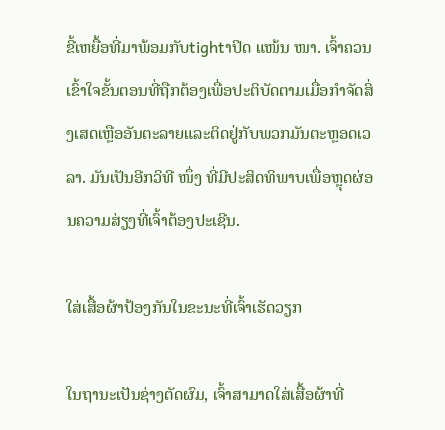ຂີ້ເຫຍື້ອທີ່ມາພ້ອມກັບtightາປິດ ແໜ້ນ ໜາ. ເຈົ້າຄວນເຂົ້າໃຈຂັ້ນຕອນທີ່ຖືກຕ້ອງເພື່ອປະຕິບັດຕາມເມື່ອກໍາຈັດສິ່ງເສດເຫຼືອອັນຕະລາຍແລະຕິດຢູ່ກັບພວກມັນຕະຫຼອດເວລາ. ມັນເປັນອີກວິທີ ໜຶ່ງ ທີ່ມີປະສິດທິພາບເພື່ອຫຼຸດຜ່ອນຄວາມສ່ຽງທີ່ເຈົ້າຕ້ອງປະເຊີນ.

ໃສ່ເສື້ອຜ້າປ້ອງກັນໃນຂະນະທີ່ເຈົ້າເຮັດວຽກ

ໃນຖານະເປັນຊ່າງຕັດຜົມ, ເຈົ້າສາມາດໃສ່ເສື້ອຜ້າທີ່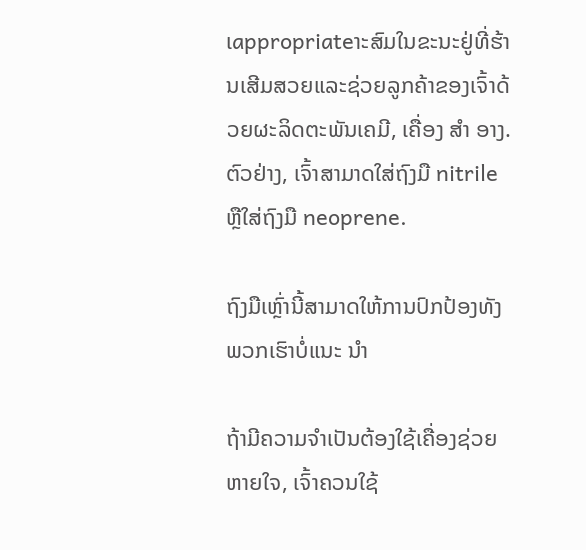ເappropriateາະສົມໃນຂະນະຢູ່ທີ່ຮ້ານເສີມສວຍແລະຊ່ວຍລູກຄ້າຂອງເຈົ້າດ້ວຍຜະລິດຕະພັນເຄມີ, ເຄື່ອງ ສຳ ອາງ. ຕົວຢ່າງ, ເຈົ້າສາມາດໃສ່ຖົງມື nitrile ຫຼືໃສ່ຖົງມື neoprene.

ຖົງມືເຫຼົ່ານີ້ສາມາດໃຫ້ການປົກປ້ອງທັງ ພວກເຮົາບໍ່ແນະ ນຳ

ຖ້າມີຄວາມຈໍາເປັນຕ້ອງໃຊ້ເຄື່ອງຊ່ວຍຫາຍໃຈ, ເຈົ້າຄວນໃຊ້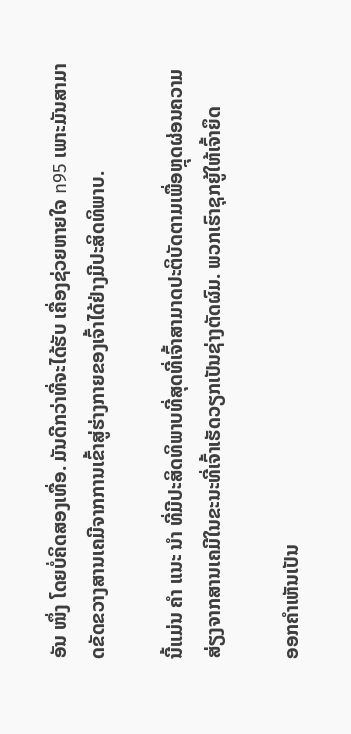ອັນ ໜຶ່ງ ໂດຍບໍ່ຄິດສອງເທື່ອ. ມັນດີກວ່າທີ່ຈະໄດ້ຮັບ ເຄື່ອງຊ່ວຍຫາຍໃຈ n95 ເພາະມັນສາມາດຂັດຂວາງສານເຄມີຈາກການເຂົ້າສູ່ຮ່າງກາຍຂອງເຈົ້າໄດ້ຢ່າງມີປະສິດທິພາບ.

ນີ້ແມ່ນ ຄຳ ແນະ ນຳ ທີ່ມີປະສິດທິພາບທີ່ສຸດທີ່ເຈົ້າສາມາດປະຕິບັດຕາມເພື່ອຫຼຸດຜ່ອນຄວາມສ່ຽງຈາກສານເຄມີໃນຂະນະທີ່ເຈົ້າເຮັດວຽກເປັນຊ່າງຕັດຜົມ. ພວກເຮົາຊຸກຍູ້ໃຫ້ເຈົ້າຍຶດ

ອອກຄໍາເຫັນເປັນ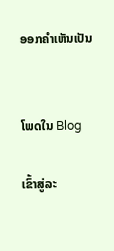ອອກຄໍາເຫັນເປັນ


ໂພດໃນ Blog

ເຂົ້າສູ່ລະ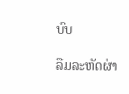ບົບ

ລືມລະຫັດຜ່າ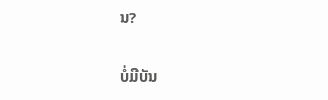ນ?

ບໍ່ມີບັນ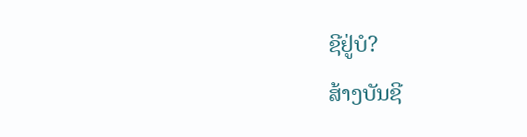ຊີຢູ່ບໍ?
ສ້າງບັນຊີ